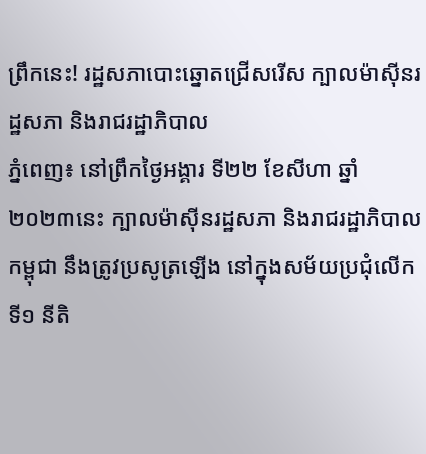ព្រឹកនេះ! រដ្ឋសភាបោះឆ្នោតជ្រើសរើស ក្បាលម៉ាស៊ីនរដ្ឋសភា និងរាជរដ្ឋាភិបាល
ភ្នំពេញ៖ នៅព្រឹកថ្ងៃអង្គារ ទី២២ ខែសីហា ឆ្នាំ២០២៣នេះ ក្បាលម៉ាស៊ីនរដ្ឋសភា និងរាជរដ្ឋាភិបាលកម្ពុជា នឹងត្រូវប្រសូត្រឡើង នៅក្នុងសម័យប្រជុំលើកទី១ នីតិ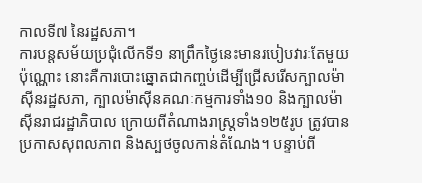កាលទី៧ នៃរដ្ឋសភា។
ការបន្តសម័យប្រជុំលើកទី១ នាព្រឹកថ្ងៃនេះមានរបៀបវារៈតែមួយប៉ុណ្ណោះ នោះគឺការបោះឆ្នោតជាកញ្ចប់ដើម្បីជ្រើសរើសក្បាលម៉ាស៊ីនរដ្ឋសភា, ក្បាលម៉ាស៊ីនគណៈកម្មការទាំង១០ និងក្បាលម៉ាស៊ីនរាជរដ្ឋាភិបាល ក្រោយពីតំណាងរាស្រ្តទាំង១២៥រូប ត្រូវបានប្រកាសសុពលភាព និងស្បថចូលកាន់តំណែង។ បន្ទាប់ពី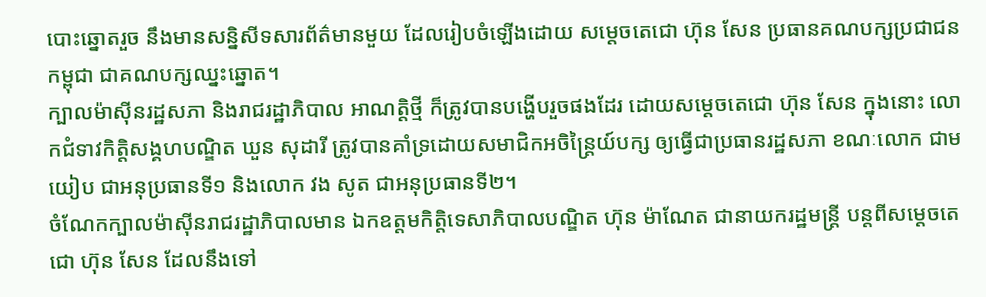បោះឆ្នោតរួច នឹងមានសន្និសីទសារព័ត៌មានមួយ ដែលរៀបចំឡើងដោយ សម្តេចតេជោ ហ៊ុន សែន ប្រធានគណបក្សប្រជាជនកម្ពុជា ជាគណបក្សឈ្នះឆ្នោត។
ក្បាលម៉ាស៊ីនរដ្ឋសភា និងរាជរដ្ឋាភិបាល អាណត្តិថ្មី ក៏ត្រូវបានបង្ហើបរួចផងដែរ ដោយសម្តេចតេជោ ហ៊ុន សែន ក្នុងនោះ លោកជំទាវកិត្តិសង្គហបណ្ឌិត ឃួន សុដារី ត្រូវបានគាំទ្រដោយសមាជិកអចិន្ត្រៃយ៍បក្ស ឲ្យធ្វើជាប្រធានរដ្ឋសភា ខណៈលោក ជាម យៀប ជាអនុប្រធានទី១ និងលោក វង សូត ជាអនុប្រធានទី២។
ចំណែកក្បាលម៉ាស៊ីនរាជរដ្ឋាភិបាលមាន ឯកឧត្តមកិត្តិទេសាភិបាលបណ្ឌិត ហ៊ុន ម៉ាណែត ជានាយករដ្ឋមន្ត្រី បន្តពីសម្តេចតេជោ ហ៊ុន សែន ដែលនឹងទៅ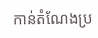កាន់តំណែងប្រ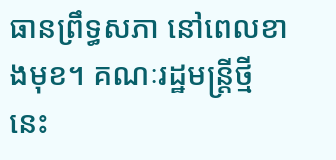ធានព្រឹទ្ធសភា នៅពេលខាងមុខ។ គណៈរដ្ឋមន្ត្រីថ្មីនេះ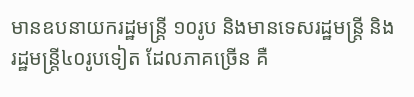មានឧបនាយករដ្ឋមន្ត្រី ១០រូប និងមានទេសរដ្ឋមន្រ្តី និងរដ្ឋមន្ត្រី៤០រូបទៀត ដែលភាគច្រើន គឺ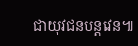ជាយុវជនបន្តវេន៕